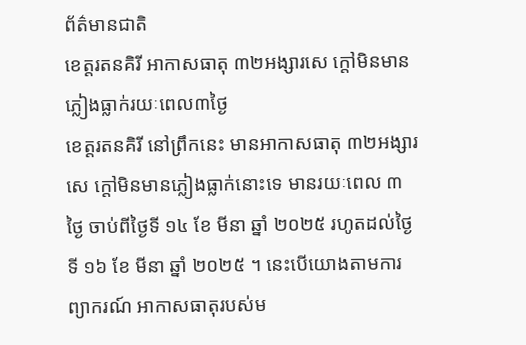ព័ត៌មានជាតិ
ខេត្តរតនគិរី អាកាសធាតុ ៣២អង្សារសេ ក្តៅមិនមានភ្លៀងធ្លាក់រយៈពេល៣ថ្ងៃ
ខេត្តរតនគិរី នៅព្រឹកនេះ មានអាកាសធាតុ ៣២អង្សារសេ ក្តៅមិនមានភ្លៀងធ្លាក់នោះទេ មានរយៈពេល ៣ថ្ងៃ ចាប់ពីថ្ងៃទី ១៤ ខែ មីនា ឆ្នាំ ២០២៥ រហូតដល់ថ្ងៃទី ១៦ ខែ មីនា ឆ្នាំ ២០២៥ ។ នេះបើយោងតាមការព្យាករណ៍ អាកាសធាតុរបស់ម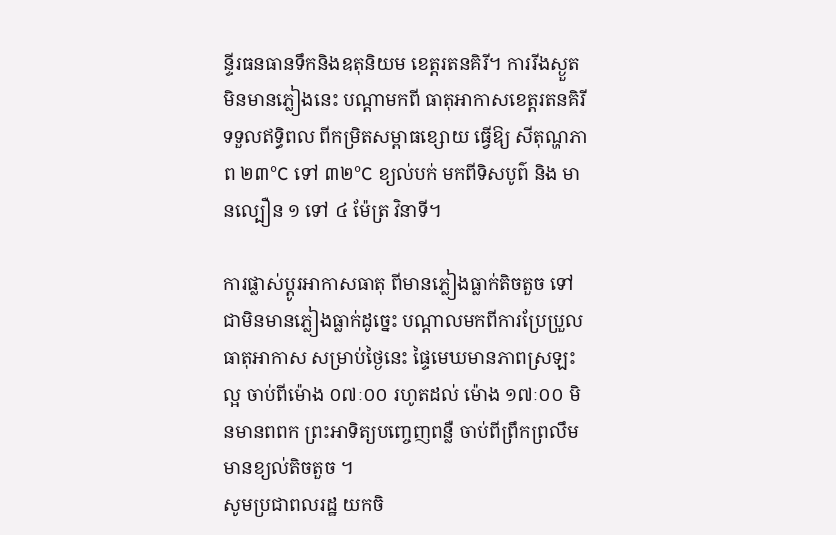ន្ទីរធនធានទឹកនិងឧតុនិយម ខេត្តរតនគិរី។ ការរីងស្ងួត មិនមានភ្លៀងនេះ បណ្តាមកពី ធាតុអាកាសខេត្តរតនគិរី ទទួលឥទ្ធិពល ពីកម្រិតសម្ពាធខ្សោយ ធ្វើឱ្យ សីតុណ្ហភាព ២៣°C ទៅ ៣២°C ខ្យល់បក់ មកពីទិសបូព៌ និង មានល្បឿន ១ ទៅ ៤ ម៉ែត្រ វិនាទី។

ការផ្លាស់ប្ដូរអាកាសធាតុ ពីមានភ្លៀងធ្លាក់តិចតួច ទៅជាមិនមានភ្លៀងធ្លាក់ដូច្នេះ បណ្តាលមកពីការប្រែប្រួល ធាតុអាកាស សម្រាប់ថ្ងៃនេះ ផ្ទៃមេឃមានភាពស្រឡះល្អ ចាប់ពីម៉ោង ០៧ៈ០០ រហូតដល់ ម៉ោង ១៧ៈ០០ មិនមានពពក ព្រះអាទិត្យបញ្ចេញពន្លឺ ចាប់ពីព្រឹកព្រលឹម មានខ្យល់តិចតួច ។
សូមប្រជាពលរដ្ឋ យកចិ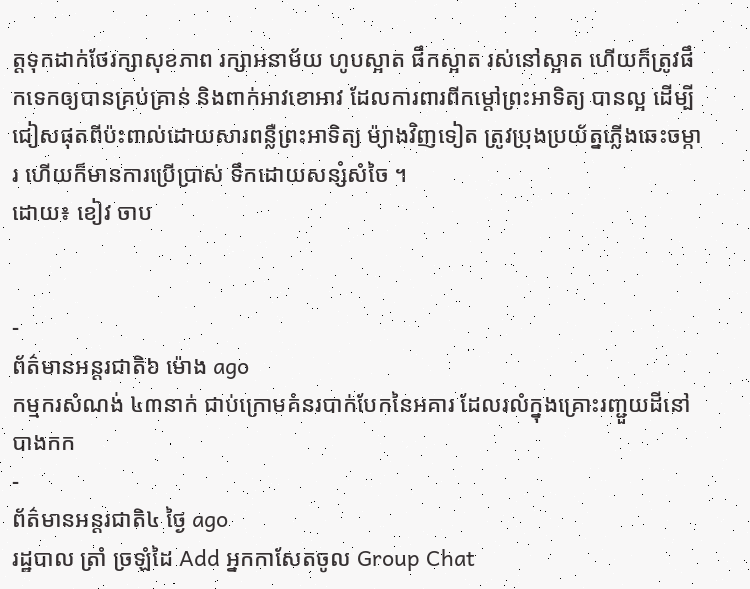ត្តទុកដាក់ថែរក្សាសុខភាព រក្សាអនាម័យ ហូបស្អាត ផឹកស្អាត រស់នៅស្អាត ហើយក៏ត្រូវផឹកទេកឲ្យបានគ្រប់គ្រាន់ និងពាក់អាវខោអាវ ដែលការពារពីកម្តៅព្រះអាទិត្យ បានល្អ ដើម្បីជៀសផុតពីប៉ះពាល់ដោយសារពន្លឺព្រះអាទិត្យ ម៉្យាងវិញទៀត ត្រូវប្រុងប្រយ័ត្នភ្លើងឆេះចម្ការ ហើយក៏មានការប្រើប្រាស់ ទឹកដោយសន្សំសំចៃ ។
ដោយ៖ ខៀវ ចាប


-
ព័ត៌មានអន្ដរជាតិ៦ ម៉ោង ago
កម្មករសំណង់ ៤៣នាក់ ជាប់ក្រោមគំនរបាក់បែកនៃអគារ ដែលរលំក្នុងគ្រោះរញ្ជួយដីនៅ បាងកក
-
ព័ត៌មានអន្ដរជាតិ៤ ថ្ងៃ ago
រដ្ឋបាល ត្រាំ ច្រឡំដៃ Add អ្នកកាសែតចូល Group Chat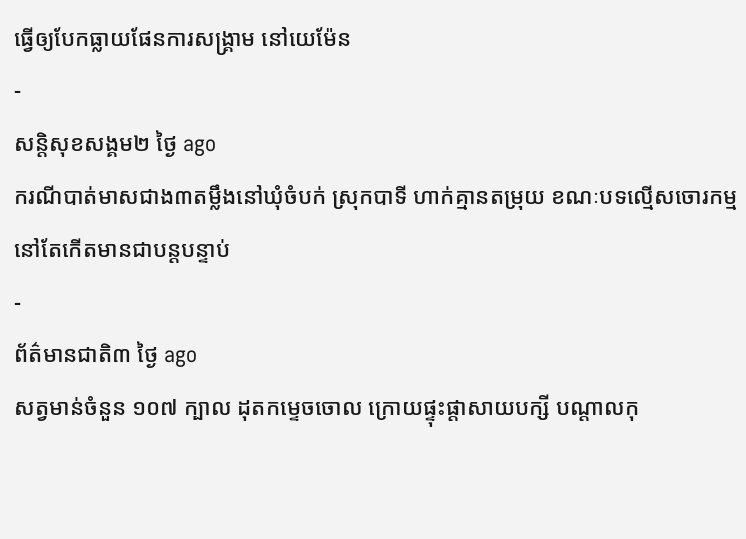ធ្វើឲ្យបែកធ្លាយផែនការសង្គ្រាម នៅយេម៉ែន
-
សន្តិសុខសង្គម២ ថ្ងៃ ago
ករណីបាត់មាសជាង៣តម្លឹងនៅឃុំចំបក់ ស្រុកបាទី ហាក់គ្មានតម្រុយ ខណៈបទល្មើសចោរកម្មនៅតែកើតមានជាបន្តបន្ទាប់
-
ព័ត៌មានជាតិ៣ ថ្ងៃ ago
សត្វមាន់ចំនួន ១០៧ ក្បាល ដុតកម្ទេចចោល ក្រោយផ្ទុះផ្ដាសាយបក្សី បណ្តាលកុ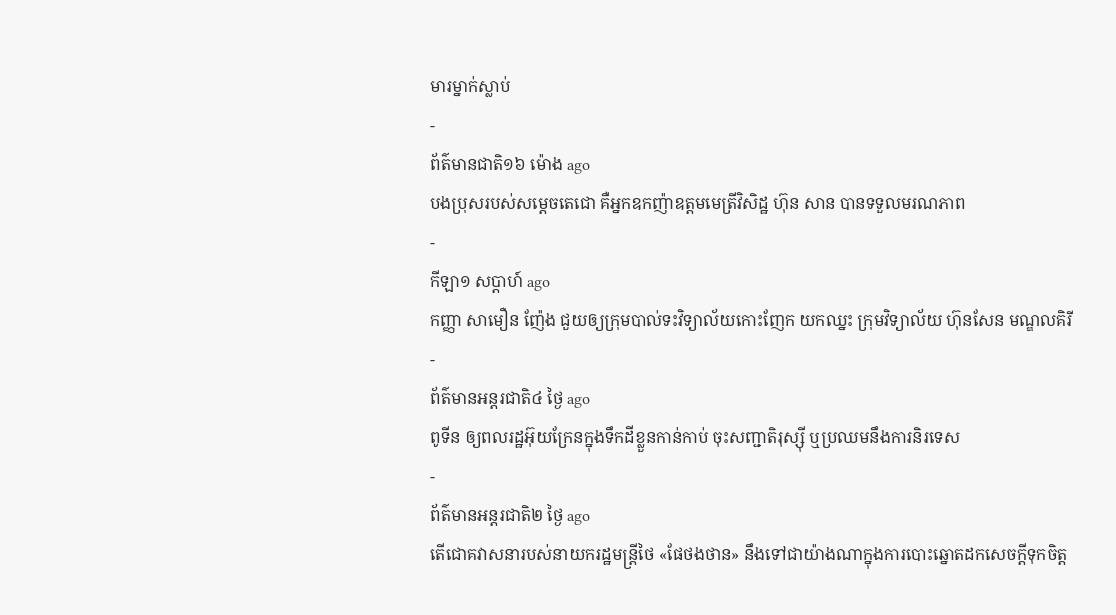មារម្នាក់ស្លាប់
-
ព័ត៌មានជាតិ១៦ ម៉ោង ago
បងប្រុសរបស់សម្ដេចតេជោ គឺអ្នកឧកញ៉ាឧត្តមមេត្រីវិសិដ្ឋ ហ៊ុន សាន បានទទួលមរណភាព
-
កីឡា១ សប្តាហ៍ ago
កញ្ញា សាមឿន ញ៉ែង ជួយឲ្យក្រុមបាល់ទះវិទ្យាល័យកោះញែក យកឈ្នះ ក្រុមវិទ្យាល័យ ហ៊ុនសែន មណ្ឌលគិរី
-
ព័ត៌មានអន្ដរជាតិ៤ ថ្ងៃ ago
ពូទីន ឲ្យពលរដ្ឋអ៊ុយក្រែនក្នុងទឹកដីខ្លួនកាន់កាប់ ចុះសញ្ជាតិរុស្ស៊ី ឬប្រឈមនឹងការនិរទេស
-
ព័ត៌មានអន្ដរជាតិ២ ថ្ងៃ ago
តើជោគវាសនារបស់នាយករដ្ឋមន្ត្រីថៃ «ផែថងថាន» នឹងទៅជាយ៉ាងណាក្នុងការបោះឆ្នោតដកសេចក្តីទុកចិត្ត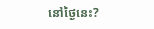នៅថ្ងៃនេះ?